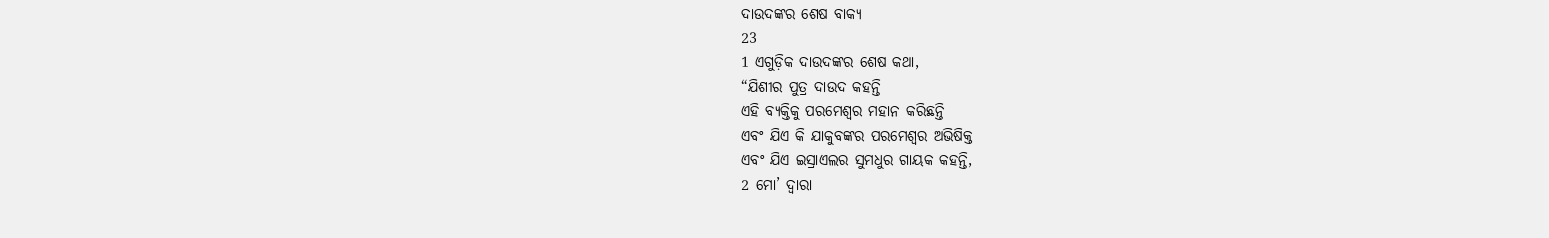ଦାଉଦଙ୍କର ଶେଷ ବାକ୍ୟ
23
1 ଏଗୁଡ଼ିକ ଦାଉଦଙ୍କର ଶେଷ କଥା,
“ଯିଶୀର ପୁତ୍ର ଦାଉଦ କହନ୍ତି
ଏହି ବ୍ୟକ୍ତିକୁ ପରମେଶ୍ୱର ମହାନ କରିଛନ୍ତି
ଏବଂ ଯିଏ କି ଯାକୁବଙ୍କର ପରମେଶ୍ୱର ଅଭିଷିକ୍ତ
ଏବଂ ଯିଏ ଇସ୍ରାଏଲର ସୁମଧୁର ଗାୟକ କହନ୍ତି,
2 ମୋ’ ଦ୍ୱାରା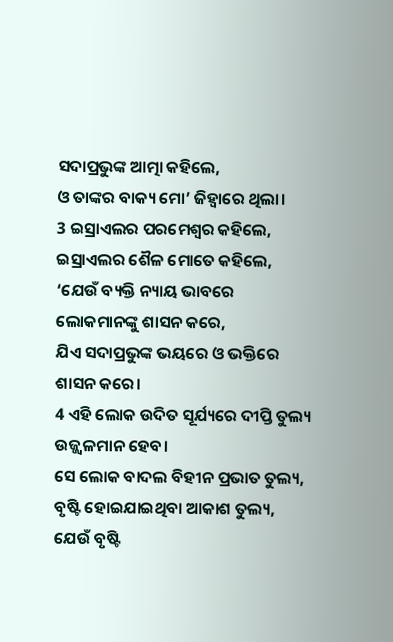ସଦାପ୍ରଭୁଙ୍କ ଆତ୍ମା କହିଲେ,
ଓ ତାଙ୍କର ବାକ୍ୟ ମୋ’ ଜିହ୍ୱାରେ ଥିଲା।
3 ଇସ୍ରାଏଲର ପରମେଶ୍ୱର କହିଲେ,
ଇସ୍ରାଏଲର ଶୈଳ ମୋତେ କହିଲେ,
‘ଯେଉଁ ବ୍ୟକ୍ତି ନ୍ୟାୟ ଭାବରେ ଲୋକମାନଙ୍କୁ ଶାସନ କରେ,
ଯିଏ ସଦାପ୍ରଭୁଙ୍କ ଭୟରେ ଓ ଭକ୍ତିରେ ଶାସନ କରେ।
4 ଏହି ଲୋକ ଉଦିତ ସୂର୍ଯ୍ୟରେ ଦୀପ୍ତି ତୁଲ୍ୟ ଉଜ୍ଜ୍ୱଳମାନ ହେବ।
ସେ ଲୋକ ବାଦଲ ବିହୀନ ପ୍ରଭାତ ତୁଲ୍ୟ,
ବୃଷ୍ଟି ହୋଇଯାଇଥିବା ଆକାଶ ତୁଲ୍ୟ,
ଯେଉଁ ବୃଷ୍ଟି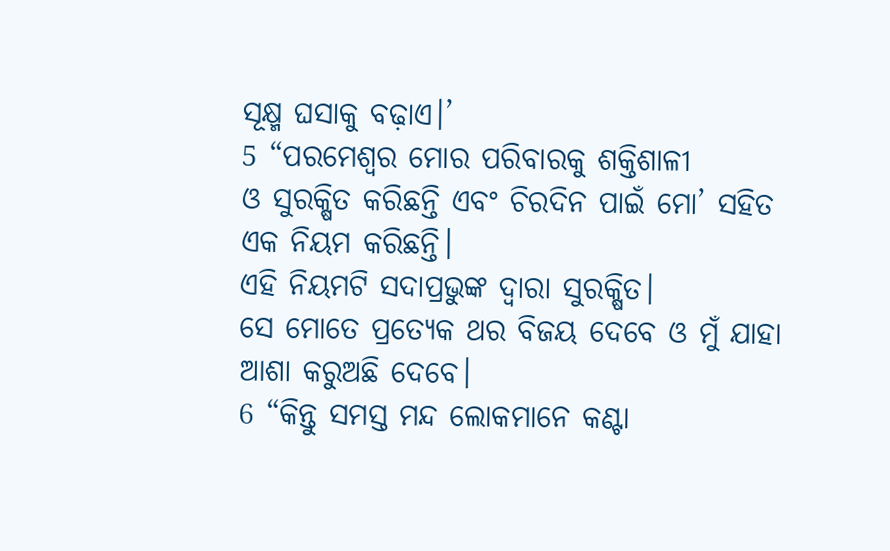ସୂକ୍ଷ୍ମ ଘସାକୁ ବଢ଼ାଏ।’
5 “ପରମେଶ୍ୱର ମୋର ପରିବାରକୁ ଶକ୍ତିଶାଳୀ
ଓ ସୁରକ୍ଷିତ କରିଛନ୍ତି ଏବଂ ଚିରଦିନ ପାଇଁ ମୋ’ ସହିତ ଏକ ନିୟମ କରିଛନ୍ତି।
ଏହି ନିୟମଟି ସଦାପ୍ରଭୁଙ୍କ ଦ୍ୱାରା ସୁରକ୍ଷିତ।
ସେ ମୋତେ ପ୍ରତ୍ୟେକ ଥର ବିଜୟ ଦେବେ ଓ ମୁଁ ଯାହା ଆଶା କରୁଅଛି ଦେବେ।
6 “କିନ୍ତୁ ସମସ୍ତ ମନ୍ଦ ଲୋକମାନେ କଣ୍ଟା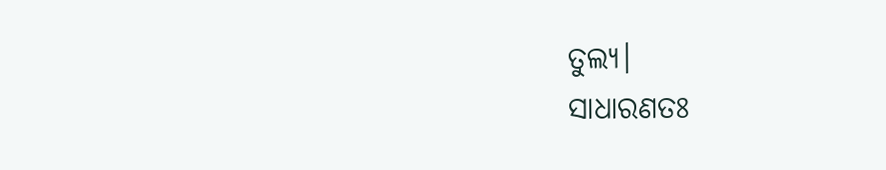ତୁଲ୍ୟ।
ସାଧାରଣତଃ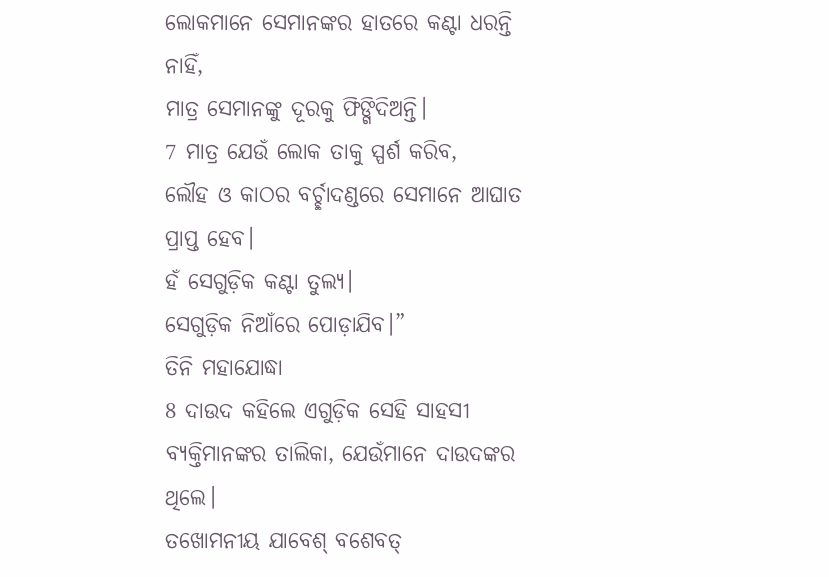ଲୋକମାନେ ସେମାନଙ୍କର ହାତରେ କଣ୍ଟା ଧରନ୍ତି ନାହିଁ,
ମାତ୍ର ସେମାନଙ୍କୁ ଦୂରକୁ ଫିଙ୍ଗିଦିଅନ୍ତି।
7 ମାତ୍ର ଯେଉଁ ଲୋକ ତାକୁ ସ୍ପର୍ଶ କରିବ,
ଲୌହ ଓ କାଠର ବର୍ଚ୍ଛାଦଣ୍ଡରେ ସେମାନେ ଆଘାତ ପ୍ରାପ୍ତ ହେବ।
ହଁ ସେଗୁଡ଼ିକ କଣ୍ଟା ତୁଲ୍ୟ।
ସେଗୁଡ଼ିକ ନିଆଁରେ ପୋଡ଼ାଯିବ।”
ତିନି ମହାଯୋଦ୍ଧା
8 ଦାଉଦ କହିଲେ ଏଗୁଡ଼ିକ ସେହି ସାହସୀ ବ୍ୟକ୍ତିମାନଙ୍କର ତାଲିକା, ଯେଉଁମାନେ ଦାଉଦଙ୍କର ଥିଲେ।
ତଖୋମନୀୟ ଯାବେଶ୍ ବଶେବତ୍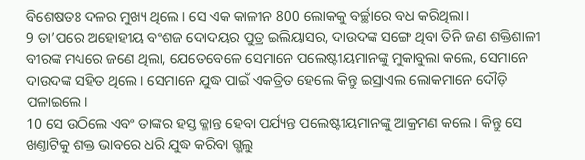ବିଶେଷତଃ ଦଳର ମୁଖ୍ୟ ଥିଲେ। ସେ ଏକ କାଳୀନ 800 ଲୋକକୁ ବର୍ଚ୍ଛାରେ ବଧ କରିଥିଲା।
9 ତା’ପରେ ଅହୋହୀୟ ବଂଶଜ ଦୋଦୟର ପୁତ୍ର ଇଲିୟାସର, ଦାଉଦଙ୍କ ସଙ୍ଗେ ଥିବା ତିନି ଜଣ ଶକ୍ତିଶାଳୀ ବୀରଙ୍କ ମଧ୍ୟରେ ଜଣେ ଥିଲା, ଯେତେବେଳେ ସେମାନେ ପଲେଷ୍ଟୀୟମାନଙ୍କୁ ମୁକାବୁଲା କଲେ, ସେମାନେ ଦାଉଦଙ୍କ ସହିତ ଥିଲେ। ସେମାନେ ଯୁଦ୍ଧ ପାଇଁ ଏକତ୍ରିତ ହେଲେ କିନ୍ତୁ ଇସ୍ରାଏଲ ଲୋକମାନେ ଦୌଡ଼ି ପଳାଇଲେ।
10 ସେ ଉଠିଲେ ଏବଂ ତାଙ୍କର ହସ୍ତ କ୍ଳାନ୍ତ ହେବା ପର୍ଯ୍ୟନ୍ତ ପଲେଷ୍ଟୀୟମାନଙ୍କୁ ଆକ୍ରମଣ କଲେ। କିନ୍ତୁ ସେ ଖଣ୍ତାଟିକୁ ଶକ୍ତ ଭାବରେ ଧରି ଯୁଦ୍ଧ କରିବା ଗ୍ଭଲୁ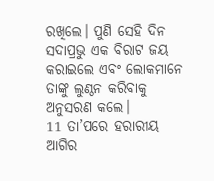ରଖିଲେ। ପୁଣି ସେହି ଦିନ ସଦାପ୍ରଭୁ ଏକ ବିରାଟ ଜୟ କରାଇଲେ ଏବଂ ଲୋକମାନେ ତାଙ୍କୁ ଲୁଣ୍ଠନ କରିବାକୁ ଅନୁସରଣ କଲେ।
11 ତା’ପରେ ହରାରୀୟ ଆଗିର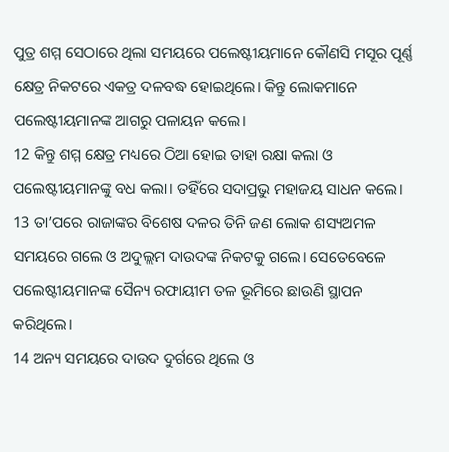ପୁତ୍ର ଶମ୍ମ ସେଠାରେ ଥିଲା ସମୟରେ ପଲେଷ୍ଟୀୟମାନେ କୌଣସି ମସୂର ପୂର୍ଣ୍ଣ କ୍ଷେତ୍ର ନିକଟରେ ଏକତ୍ର ଦଳବଦ୍ଧ ହୋଇଥିଲେ। କିନ୍ତୁ ଲୋକମାନେ ପଲେଷ୍ଟୀୟମାନଙ୍କ ଆଗରୁ ପଳାୟନ କଲେ।
12 କିନ୍ତୁ ଶମ୍ମ କ୍ଷେତ୍ର ମଧ୍ୟରେ ଠିଆ ହୋଇ ତାହା ରକ୍ଷା କଲା ଓ ପଲେଷ୍ଟୀୟମାନଙ୍କୁ ବଧ କଲା। ତହିଁରେ ସଦାପ୍ରଭୁ ମହାଜୟ ସାଧନ କଲେ।
13 ତା’ପରେ ରାଜାଙ୍କର ବିଶେଷ ଦଳର ତିନି ଜଣ ଲୋକ ଶସ୍ୟଅମଳ ସମୟରେ ଗଲେ ଓ ଅଦୁଲ୍ଲମ ଦାଉଦଙ୍କ ନିକଟକୁ ଗଲେ। ସେତେବେଳେ ପଲେଷ୍ଟୀୟମାନଙ୍କ ସୈନ୍ୟ ରଫାୟୀମ ତଳ ଭୂମିରେ ଛାଉଣି ସ୍ଥାପନ କରିଥିଲେ।
14 ଅନ୍ୟ ସମୟରେ ଦାଉଦ ଦୁର୍ଗରେ ଥିଲେ ଓ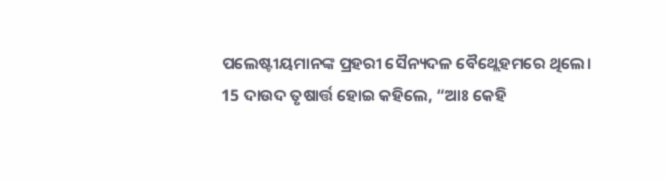ପଲେଷ୍ଟୀୟମାନଙ୍କ ପ୍ରହରୀ ସୈନ୍ୟଦଳ ବୈଥ୍ଲେହମରେ ଥିଲେ।
15 ଦାଉଦ ତୃଷାର୍ତ୍ତ ହୋଇ କହିଲେ, “ଆଃ କେହି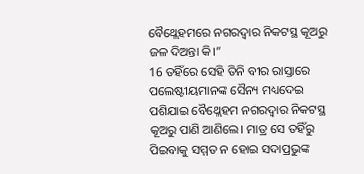ବୈଥ୍ଲେହମରେ ନଗରଦ୍ୱାର ନିକଟସ୍ଥ କୂଅରୁ ଜଳ ଦିଅନ୍ତା କି।”
16 ତହିଁରେ ସେହି ତିନି ବୀର ରାସ୍ତାରେ ପଲେଷ୍ଟୀୟମାନଙ୍କ ସୈନ୍ୟ ମଧ୍ୟଦେଇ ପଶିଯାଇ ବୈଥ୍ଲେହମ ନଗରଦ୍ୱାର ନିକଟସ୍ଥ କୂଅରୁ ପାଣି ଆଣିଲେ। ମାତ୍ର ସେ ତହିଁରୁ ପିଇବାକୁ ସମ୍ମତ ନ ହୋଇ ସଦାପ୍ରଭୁଙ୍କ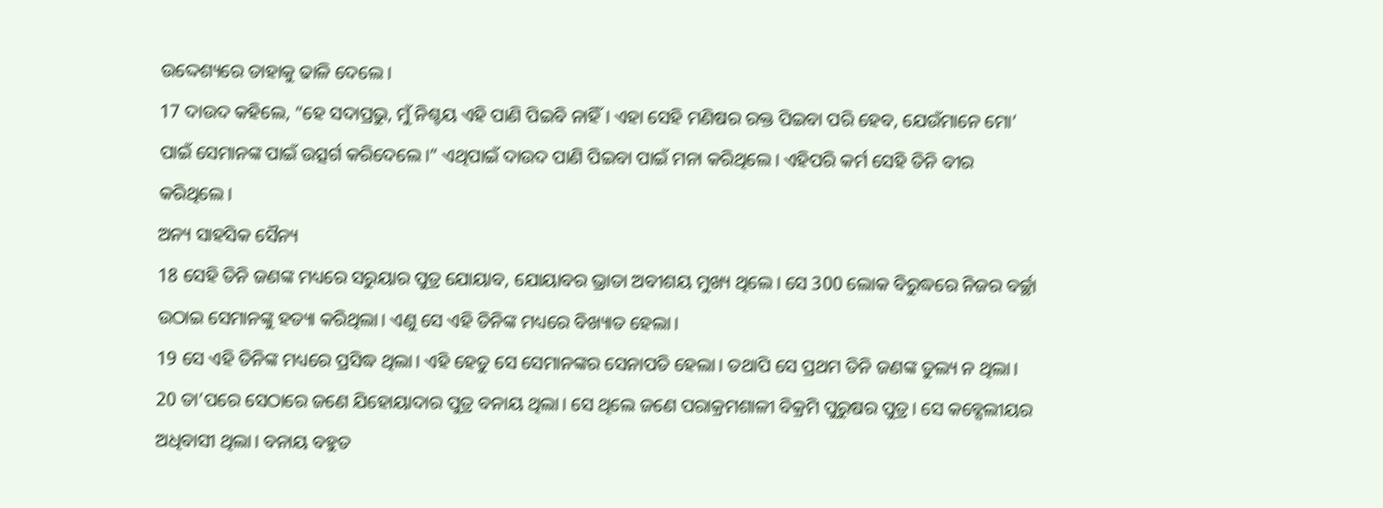ଉଦ୍ଦେଶ୍ୟରେ ତାହାକୁ ଢାଳି ଦେଲେ।
17 ଦାଉଦ କହିଲେ, “ହେ ସଦାପ୍ରଭୁ, ମୁଁ ନିଶ୍ଚୟ ଏହି ପାଣି ପିଇବି ନାହିଁ। ଏହା ସେହି ମଣିଷର ରକ୍ତ ପିଇବା ପରି ହେବ, ଯେଉଁମାନେ ମୋ’ ପାଇଁ ସେମାନଙ୍କ ପାଇଁ ଉତ୍ସର୍ଗ କରିଦେଲେ।” ଏଥିପାଇଁ ଦାଉଦ ପାଣି ପିଇବା ପାଇଁ ମନା କରିଥିଲେ। ଏହିପରି କର୍ମ ସେହି ତିନି ବୀର କରିଥିଲେ।
ଅନ୍ୟ ସାହସିକ ସୈନ୍ୟ
18 ସେହି ତିନି ଜଣଙ୍କ ମଧ୍ୟରେ ସରୁୟାର ପୁତ୍ର ଯୋୟାବ, ଯୋୟାବର ଭ୍ରାତା ଅବୀଶୟ ମୁଖ୍ୟ ଥିଲେ। ସେ 300 ଲୋକ ବିରୁଦ୍ଧରେ ନିଜର ବର୍ଚ୍ଛା ଉଠାଇ ସେମାନଙ୍କୁ ହତ୍ୟା କରିଥିଲା। ଏଣୁ ସେ ଏହି ତିନିଙ୍କ ମଧ୍ୟରେ ବିଖ୍ୟାତ ହେଲା।
19 ସେ ଏହି ତିନିଙ୍କ ମଧ୍ୟରେ ପ୍ରସିଦ୍ଧ ଥିଲା। ଏହି ହେତୁ ସେ ସେମାନଙ୍କର ସେନାପତି ହେଲା। ତଥାପି ସେ ପ୍ରଥମ ତିନି ଜଣଙ୍କ ତୁଲ୍ୟ ନ ଥିଲା।
20 ତା’ପରେ ସେଠାରେ ଜଣେ ଯିହୋୟାଦାର ପୁତ୍ର ବନାୟ ଥିଲା। ସେ ଥିଲେ ଜଣେ ପରାକ୍ରମଶାଳୀ ବିକ୍ରମି ପୁରୁଷର ପୁତ୍ର। ସେ କବ୍ସେଲୀୟର ଅଧିବାସୀ ଥିଲା। ବନାୟ ବହୁତ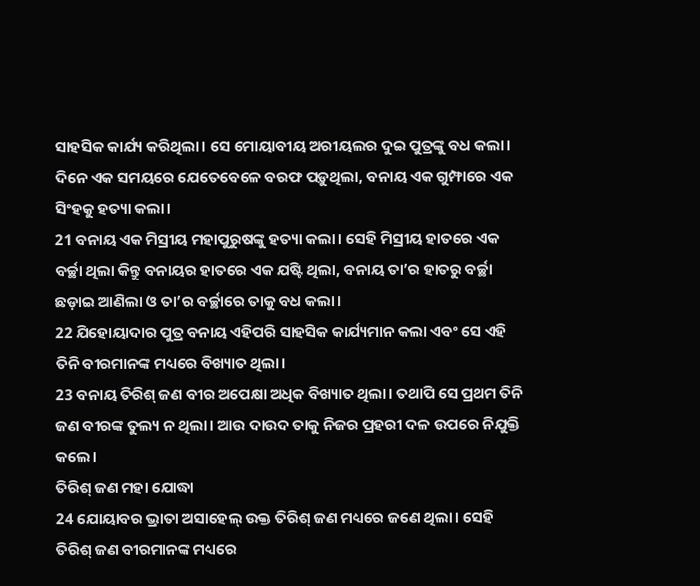ସାହସିକ କାର୍ଯ୍ୟ କରିଥିଲା। ସେ ମୋୟାବୀୟ ଅରୀୟଲର ଦୁଇ ପୁତ୍ରଙ୍କୁ ବଧ କଲା। ଦିନେ ଏକ ସମୟରେ ଯେତେବେଳେ ବରଫ ପଡ଼ୁଥିଲା, ବନାୟ ଏକ ଗୁମ୍ଫାରେ ଏକ ସିଂହକୁ ହତ୍ୟା କଲା।
21 ବନାୟ ଏକ ମିସ୍ରୀୟ ମହାପୁରୁଷଙ୍କୁ ହତ୍ୟା କଲା। ସେହି ମିସ୍ରୀୟ ହାତରେ ଏକ ବର୍ଚ୍ଛା ଥିଲା କିନ୍ତୁ ବନାୟର ହାତରେ ଏକ ଯଷ୍ଟି ଥିଲା, ବନାୟ ତା’ର ହାତରୁ ବର୍ଚ୍ଛା ଛଡ଼ାଇ ଆଣିଲା ଓ ତା’ର ବର୍ଚ୍ଛାରେ ତାକୁ ବଧ କଲା।
22 ଯିହୋୟାଦାର ପୁତ୍ର ବନାୟ ଏହିପରି ସାହସିକ କାର୍ଯ୍ୟମାନ କଲା ଏବଂ ସେ ଏହି ତିନି ବୀରମାନଙ୍କ ମଧ୍ୟରେ ବିଖ୍ୟାତ ଥିଲା।
23 ବନାୟ ତିରିଶ୍ ଜଣ ବୀର ଅପେକ୍ଷା ଅଧିକ ବିଖ୍ୟାତ ଥିଲା। ତଥାପି ସେ ପ୍ରଥମ ତିନି ଜଣ ବୀରଙ୍କ ତୁଲ୍ୟ ନ ଥିଲା। ଆଉ ଦାଉଦ ତାକୁ ନିଜର ପ୍ରହରୀ ଦଳ ଉପରେ ନିଯୁକ୍ତି କଲେ।
ତିରିଶ୍ ଜଣ ମହା ଯୋଦ୍ଧା
24 ଯୋୟାବର ଭ୍ରାତା ଅସାହେଲ୍ ଉକ୍ତ ତିରିଶ୍ ଜଣ ମଧ୍ୟରେ ଜଣେ ଥିଲା। ସେହି ତିରିଶ୍ ଜଣ ବୀରମାନଙ୍କ ମଧ୍ୟରେ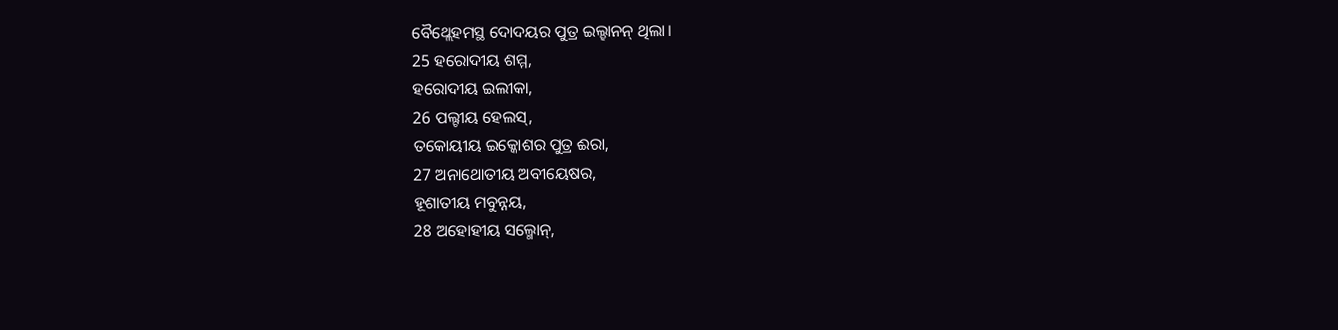ବୈଥ୍ଲେହମସ୍ଥ ଦୋଦୟର ପୁତ୍ର ଇଲ୍ହାନନ୍ ଥିଲା।
25 ହରୋଦୀୟ ଶମ୍ମ,
ହରୋଦୀୟ ଇଲୀକା,
26 ପଲ୍ଟୀୟ ହେଲସ୍,
ତକୋୟୀୟ ଇକ୍କୋଶର ପୁତ୍ର ଈରା,
27 ଅନାଥୋତୀୟ ଅବୀୟେଷର,
ହୂଶାତୀୟ ମବୁନ୍ନୟ,
28 ଅହୋହୀୟ ସଲ୍ମୋନ୍,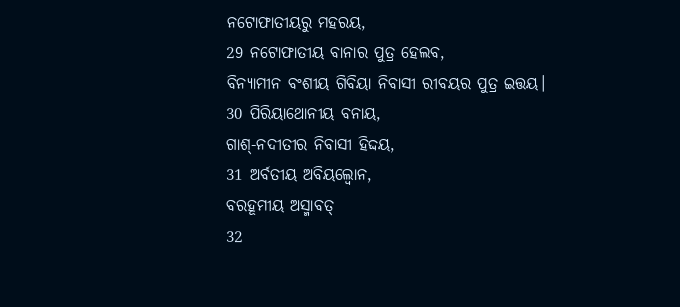ନଟୋଫାତୀୟରୁ ମହରୟ,
29 ନଟୋଫାତୀୟ ବାନାର ପୁତ୍ର ହେଲବ,
ବିନ୍ୟାମୀନ ବଂଶୀୟ ଗିବିୟା ନିବାସୀ ରୀବୟର ପୁତ୍ର ଇତ୍ତୟ।
30 ପିରିୟାଥୋନୀୟ ବନାୟ,
ଗାଶ୍-ନଦୀତୀର ନିବାସୀ ହିଦ୍ଦୟ,
31 ଅର୍ବତୀୟ ଅବିୟଲ୍ବୋନ,
ବରହୂମୀୟ ଅସ୍ମାବତ୍
32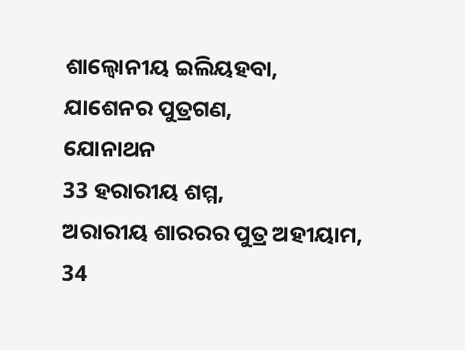ଶାଲ୍ବୋନୀୟ ଇଲିୟହବା,
ଯାଶେନର ପୁତ୍ରଗଣ,
ଯୋନାଥନ
33 ହରାରୀୟ ଶମ୍ମ,
ଅରାରୀୟ ଶାରରର ପୁତ୍ର ଅହୀୟାମ,
34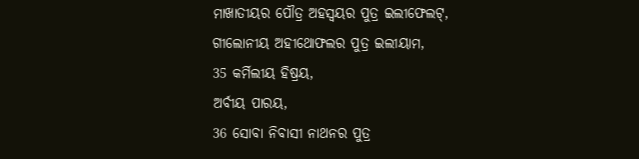ମାଖାତୀୟର ପୌତ୍ର ଅହସ୍ବୟର ପୁତ୍ର ଇଲୀଫେଲଟ୍,
ଗୀଲୋନୀୟ ଅହୀଥୋଫଲର ପୁତ୍ର ଇଲୀୟାମ,
35 କର୍ମିଲୀୟ ହିଷ୍ରୟ,
ଅର୍ବୀୟ ପାରୟ,
36 ସୋବା ନିବାସୀ ନାଥନର ପୁତ୍ର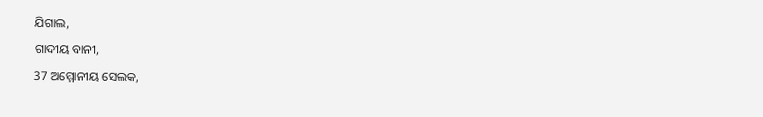ଯିଗାଲ,
ଗାଦୀୟ ବାନୀ,
37 ଅମ୍ମୋନୀୟ ସେଲକ,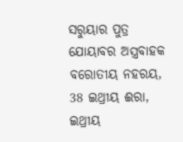ସରୁୟାର ପୁତ୍ର ଯୋୟାବର ଅସ୍ତ୍ରବାହକ ବରୋତୀୟ ନହରୟ,
38 ଇଥ୍ରୀୟ ଈରା,
ଇଥ୍ରୀୟ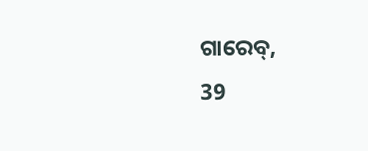ଗାରେବ୍,
39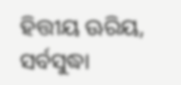ହିତ୍ତୀୟ ଊରିୟ,
ସର୍ବସୁଦ୍ଧା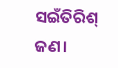ସଇଁତିରିଶ୍ ଜଣ।